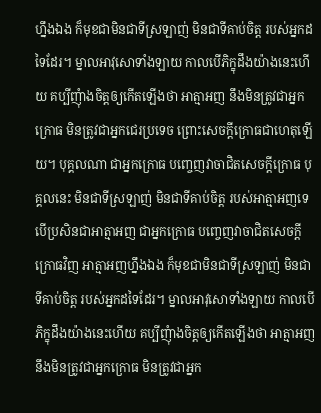ហ្នឹងឯង ក៏មុខជាមិនជាទីស្រឡាញ់ មិនជាទីគាប់ចិត្ត របស់អ្នកដទៃដែរ។ ម្នាលអាវុសោទាំងឡាយ កាលបើភិក្ខុដឹងយ៉ាងនេះហើយ គប្បីញុំាងចិត្តឲ្យកើតឡើងថា អាត្មាអញ នឹងមិនត្រូវជាអ្នកក្រោធ មិនត្រូវជាអ្នកជេរប្រទេច ព្រោះសេចក្តីក្រោធជាហេតុឡើយ។ បុគ្គលណា ជាអ្នកក្រោធ បញ្ចេញវាចាជិតសេចក្តីក្រោធ បុគ្គលនេះ មិនជាទីស្រឡាញ់ មិនជាទីគាប់ចិត្ត របស់អាត្មាអញទេ បើប្រសិនជាអាត្មាអញ ជាអ្នកក្រោធ បញ្ចេញវាចាជិតសេចក្តីក្រោធវិញ អាត្មាអញហ្នឹងឯង ក៏មុខជាមិនជាទីស្រឡាញ់ មិនជាទីគាប់ចិត្ត របស់អ្នកដទៃដែរ។ ម្នាលអាវុសោទាំងឡាយ កាលបើភិក្ខុដឹងយ៉ាងនេះហើយ គប្បីញុំាងចិត្តឲ្យកើតឡើងថា អាត្មាអញ នឹងមិនត្រូវជាអ្នកក្រោធ មិនត្រូវជាអ្នក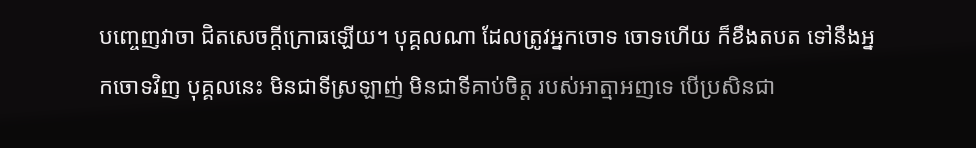បញ្ចេញវាចា ជិតសេចក្តីក្រោធឡើយ។ បុគ្គលណា ដែលត្រូវអ្នកចោទ ចោទហើយ ក៏ខឹងតបត ទៅនឹងអ្នកចោទវិញ បុគ្គលនេះ មិនជាទីស្រឡាញ់ មិនជាទីគាប់ចិត្ត របស់អាត្មាអញទេ បើប្រសិនជា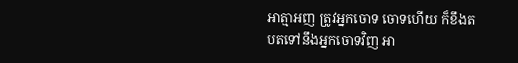អាត្មាអញ ត្រូវអ្នកចោទ ចោទហើយ ក៏ខឹងតបតទៅនឹងអ្នកចោទវិញ អា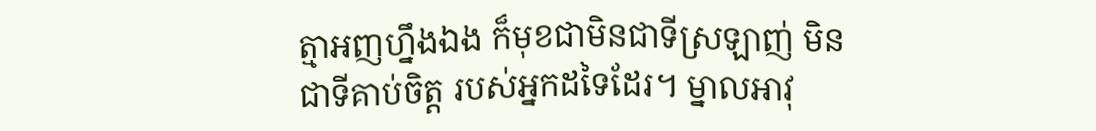ត្មាអញហ្នឹងឯង ក៏មុខជាមិនជាទីស្រឡាញ់ មិនជាទីគាប់ចិត្ត របស់អ្នកដទៃដែរ។ ម្នាលអាវុ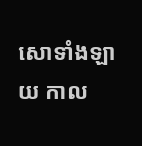សោទាំងឡាយ កាល